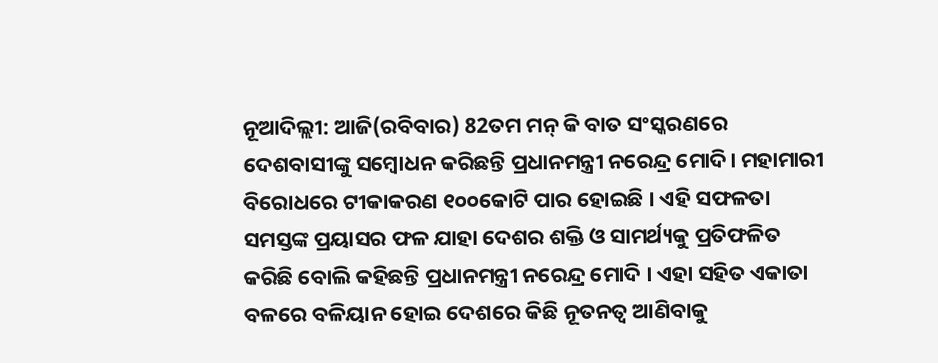ନୂଆଦିଲ୍ଲୀ: ଆଜି(ରବିବାର) 82ତମ ମନ୍ କି ବାତ ସଂସ୍କରଣରେ ଦେଶବାସୀଙ୍କୁ ସମ୍ବୋଧନ କରିଛନ୍ତି ପ୍ରଧାନମନ୍ତ୍ରୀ ନରେନ୍ଦ୍ର ମୋଦି। ମହାମାରୀ ବିରୋଧରେ ଟୀକାକରଣ ୧୦୦କୋଟି ପାର ହୋଇଛି । ଏହି ସଫଳତା ସମସ୍ତଙ୍କ ପ୍ରୟାସର ଫଳ ଯାହା ଦେଶର ଶକ୍ତି ଓ ସାମର୍ଥ୍ୟକୁ ପ୍ରତିଫଳିତ କରିଛି ବୋଲି କହିଛନ୍ତି ପ୍ରଧାନମନ୍ତ୍ରୀ ନରେନ୍ଦ୍ର ମୋଦି । ଏହା ସହିତ ଏକାତା ବଳରେ ବଳିୟାନ ହୋଇ ଦେଶରେ କିଛି ନୂତନତ୍ବ ଆଣିବାକୁ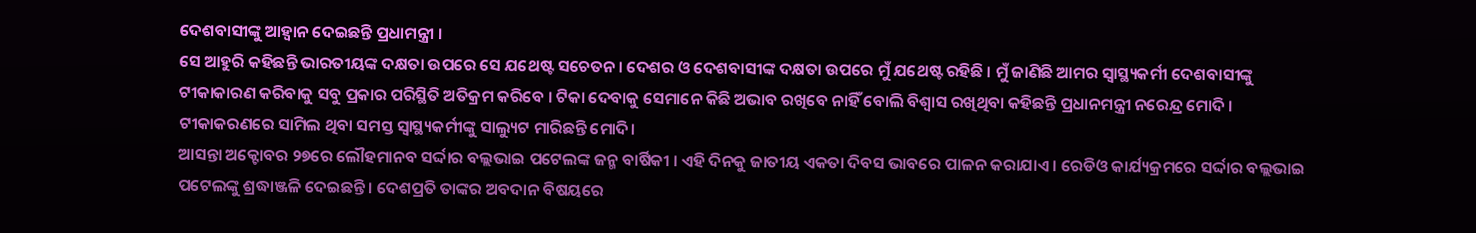ଦେଶବାସୀଙ୍କୁ ଆହ୍ବାନ ଦେଇଛନ୍ତି ପ୍ରଧାମନ୍ତ୍ରୀ ।
ସେ ଆହୁରି କହିଛନ୍ତି ଭାରତୀୟଙ୍କ ଦକ୍ଷତା ଉପରେ ସେ ଯଥେଷ୍ଟ ସଚେତନ । ଦେଶର ଓ ଦେଶବାସୀଙ୍କ ଦକ୍ଷତା ଉପରେ ମୁଁ ଯଥେଷ୍ଟ ରହିଛି । ମୁଁ ଜାଣିଛି ଆମର ସ୍ବାସ୍ଥ୍ୟକର୍ମୀ ଦେଶବାସୀଙ୍କୁ ଟୀକାକାରଣ କରିବାକୁ ସବୁ ପ୍ରକାର ପରିସ୍ଥିତି ଅତିକ୍ରମ କରିବେ । ଟିକା ଦେବାକୁ ସେମାନେ କିଛି ଅଭାବ ରଖିବେ ନାହିଁ ବୋଲି ବିଶ୍ବାସ ରଖିଥିବା କହିଛନ୍ତି ପ୍ରଧାନମନ୍ତ୍ରୀ ନରେନ୍ଦ୍ର ମୋଦି । ଟୀକାକରଣରେ ସାମିଲ ଥିବା ସମସ୍ତ ସ୍ବାସ୍ଥ୍ୟକର୍ମୀଙ୍କୁ ସାଲ୍ୟୁଟ ମାରିଛନ୍ତି ମୋଦି।
ଆସନ୍ତା ଅକ୍ଟୋବର ୨୭ରେ ଲୌହମାନବ ସର୍ଦ୍ଦାର ବଲ୍ଲଭାଇ ପଟେଲଙ୍କ ଜନ୍ମ ବାର୍ଷିକୀ । ଏହି ଦିନକୁ ଜାତୀୟ ଏକତା ଦିବସ ଭାବରେ ପାଳନ କରାଯାଏ । ରେଡିଓ କାର୍ଯ୍ୟକ୍ରମରେ ସର୍ଦ୍ଦାର ବଲ୍ଲଭାଇ ପଟେଲଙ୍କୁ ଶ୍ରଦ୍ଧାଞ୍ଜଳି ଦେଇଛନ୍ତି । ଦେଶପ୍ରତି ତାଙ୍କର ଅବଦାନ ବିଷୟରେ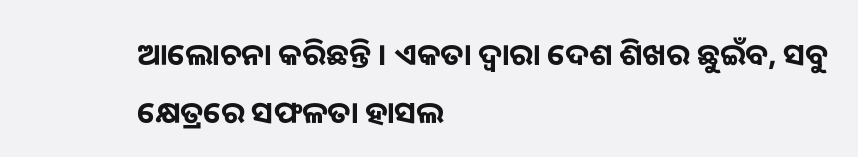ଆଲୋଚନା କରିଛନ୍ତି । ଏକତା ଦ୍ବାରା ଦେଶ ଶିଖର ଛୁଇଁବ, ସବୁ କ୍ଷେତ୍ରରେ ସଫଳତା ହାସଲ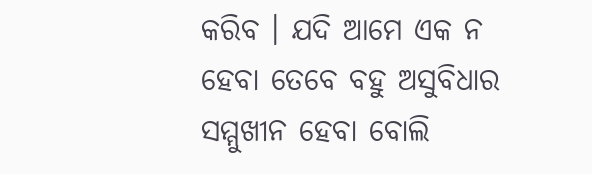କରିବ । ଯଦି ଆମେ ଏକ ନ ହେବା ତେବେ ବହୁ ଅସୁବିଧାର ସମ୍ମୁଖୀନ ହେବା ବୋଲି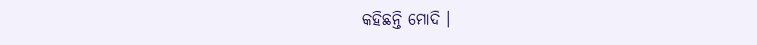କହିଛନ୍ତି ମୋଦି ।